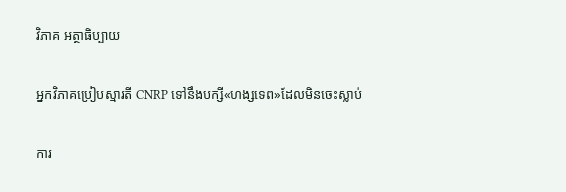វិភាគ អត្ថាធិប្បាយ

អ្នកវិភាគប្រៀបស្មារតី CNRP ទៅនឹងបក្សី«ហង្សទេព»ដែលមិនចេះស្លាប់

ការ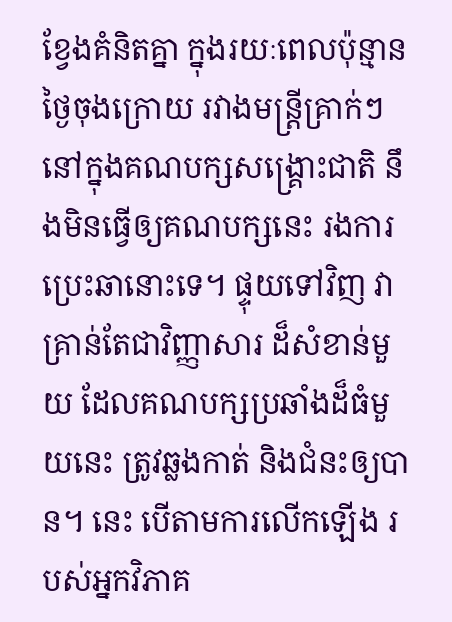ខ្វែងគំនិតគ្នា ក្នុងរយៈពេលប៉ុន្មានថ្ងៃចុងក្រោយ រវាងមន្ត្រីគ្រាក់ៗនៅក្នុងគណបក្សសង្គ្រោះជាតិ នឹងមិនធ្វើឲ្យគណបក្សនេះ រងការប្រេះឆានោះទេ។ ផ្ទុយទៅវិញ វាគ្រាន់តែជាវិញ្ញាសារ ដ៏សំខាន់មួយ ដែលគណបក្សប្រឆាំងដ៏ធំមួយនេះ ត្រូវឆ្លងកាត់ និងជំនះឲ្យបាន។ នេះ បើតាមការលើកឡើង របស់អ្នកវិភាគ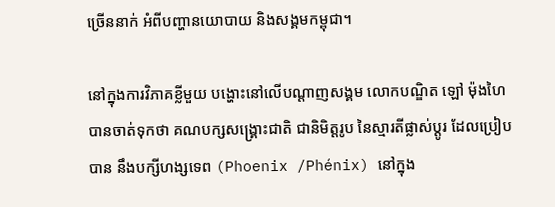ច្រើននាក់ អំពីបញ្ហានយោបាយ និងសង្គមកម្ពុជា។

នៅក្នុងការវិភាគខ្លីមួយ បង្ហោះនៅលើបណ្ដាញសង្គម លោកបណ្ឌិត ឡៅ ម៉ុងហៃ បានចាត់ទុកថា គណបក្សសង្គ្រោះជាតិ ជានិមិត្តរូប នៃស្មារតីផ្លាស់ប្ដូរ ដែលប្រៀបបាន នឹងបក្សីហង្សទេព (Phoenix /Phénix) នៅក្នុង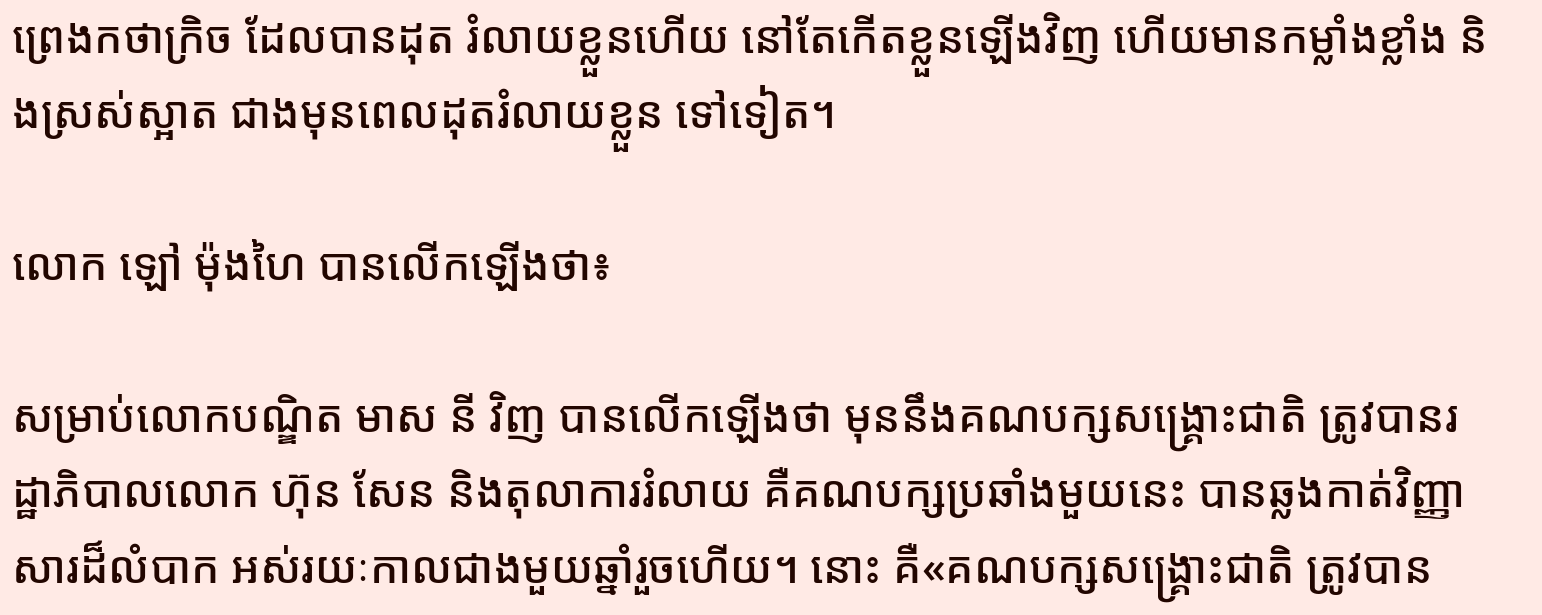ព្រេងកថាក្រិច ដែលបានដុត រំលាយខ្លួនហើយ នៅតែកើតខ្លួនឡើងវិញ ហើយមានកម្លាំងខ្លាំង និងស្រស់ស្អាត ជាងមុនពេលដុតរំលាយខ្លួន ទៅទៀត។

លោក ឡៅ ម៉ុងហៃ បានលើកឡើងថា៖

សម្រាប់លោកបណ្ឌិត មាស នី វិញ បានលើកឡើងថា មុននឹងគណបក្សសង្គ្រោះជាតិ ត្រូវបានរដ្ឋាភិបាលលោក ហ៊ុន សែន និងតុលាការរំលាយ គឺគណបក្សប្រឆាំងមួយនេះ បានឆ្លងកាត់វិញ្ញាសារដ៏លំបាក អស់រយៈកាលជាងមួយឆ្នាំរួចហើយ។ នោះ គឺ«គណបក្សសង្រ្គោះជាតិ ត្រូវបាន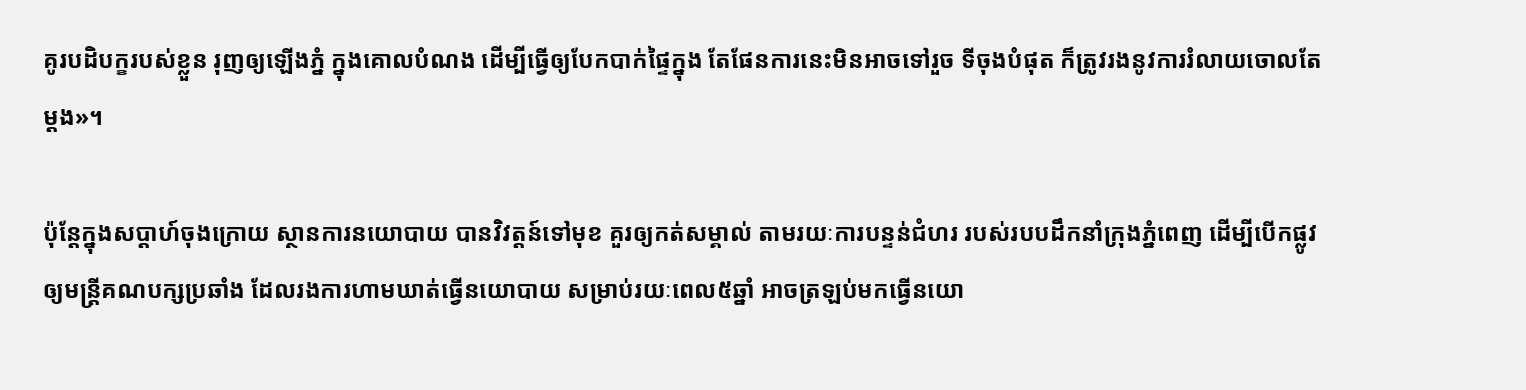គូរបដិបក្ខរបស់ខ្លួន រុញឲ្យឡេីងភ្នំ ក្នុងគោលបំណង ដេីម្បីធ្វេីឲ្យបែកបាក់ផ្ទៃក្នុង តែផែនការនេះមិនអាចទៅរួច ទីចុងបំផុត ក៏ត្រូវរងនូវការរំលាយចោលតែម្តង»។

ប៉ុន្តែក្នុងសប្ដាហ៍ចុងក្រោយ ស្ថានការនយោបាយ បានវិវត្តន៍ទៅមុខ គួរឲ្យកត់សម្គាល់ តាមរយៈការបន្ទន់ជំហរ របស់របបដឹកនាំក្រុងភ្នំពេញ ដើម្បីបើកផ្លូវឲ្យមន្ត្រីគណបក្សប្រឆាំង ដែលរងការហាមឃាត់ធ្វើនយោបាយ សម្រាប់រយៈពេល៥ឆ្នាំ អាចត្រឡប់មកធ្វើនយោ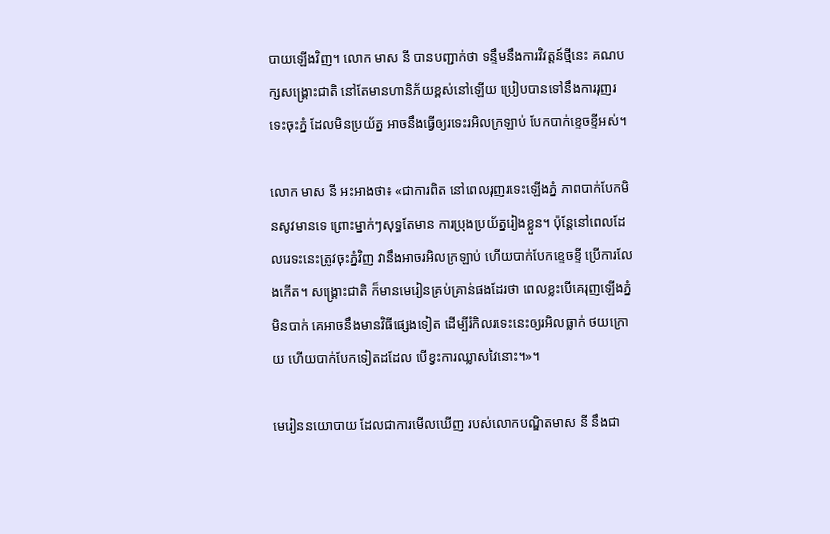បាយឡើងវិញ។ លោក មាស នី បានបញ្ជាក់ថា ទន្ទឹមនឹងការវិវត្តន៍ថ្មីនេះ គណបក្សសង្គ្រោះជាតិ នៅតែមានហានិភ័យខ្ពស់នៅឡើយ ប្រៀបបានទៅនឹងការរុញរទេះចុះភ្នំ ដែលមិនប្រយ័ត្ន អាចនឹងធ្វើឲ្យរទេះរអិលក្រឡាប់ បែកបាក់ខ្ទេចខ្ទីអស់។

លោក មាស នី អះអាងថា៖ «ជាការពិត នៅពេលរុញរទេះឡេីងភ្នំ ភាពបាក់បែកមិនសូវមានទេ ព្រោះម្នាក់ៗសុទ្ធតែមាន ការប្រុងប្រយ័ត្នរៀងខ្លួន។ ប៉ុន្តែនៅពេលដែលរេទះនេះត្រូវចុះភ្នំវិញ វានឹងអាចរអិលក្រឡាប់ ហេីយបាក់បែកខ្ទេចខ្ទី ប្រេីការលែងកេីត។ សង្គ្រោះជាតិ ក៏មានមេរៀនគ្រប់គ្រាន់ផងដែរថា ពេលខ្លះបេីគេរុញឡើងភ្នំមិនបាក់ គេអាចនឹងមានវិធីផ្សេងទៀត ដេីម្បីរំកិលរទេះនេះឲ្យរអិលធ្លាក់ ថយក្រោយ ហេីយបាក់បែកទៀតដដែល បេីខ្វះការឈ្លាសវៃនោះ។»។

មេរៀននយោបាយ ដែលជាការមើលឃើញ របស់លោកបណ្ឌិតមាស នី នឹងជា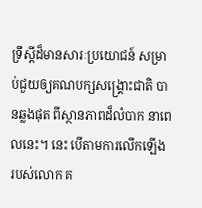ទ្រឹស្ដីដ៏មានសារៈប្រយោជន៍ សម្រាប់ជួយឲ្យគណបក្សសង្គ្រោះជាតិ បានឆ្លងផុត ពីស្ថានភាពដ៏លំបាក នាពេលនេះ។ នេះ បើតាមការលើកឡើង របស់លោក គ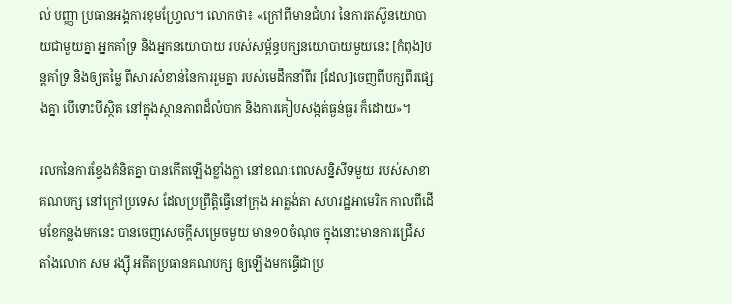ល់ បញ្ញា ប្រធានអង្គការខុមហ្រែ្វល។ លោកថា៖ «ក្រៅពីមានជំហរ នៃការតស៊ូនយោបាយជាមួយគ្នា អ្នកគាំទ្រ និងអ្នកនយោបាយ របស់សម្ព័ន្ធបក្សនយោបាយមួយនេះ [កំពុង]បន្តគាំទ្រ និងឲ្យតម្លៃ ពីសារសំខាន់នៃការរួមគ្នា របស់មេដឹកនាំពីរ [ដែល]ចេញពីបក្សពីរផ្សេងគ្នា បើទោះបីស្ថិត នៅក្នុងស្ថានភាពដ៏លំបាក និងការគៀបសង្កត់ធ្ងន់ធ្ងរ ក៏ដោយ»។

រលកនៃការខ្វែងគំនិតគ្នា បានកើតឡើងខ្លាំងក្លា នៅខណៈពេលសន្និសីទមួយ របស់សាខាគណបក្ស នៅក្រៅប្រទេស ដែលប្រព្រឹត្តិធ្វើនៅក្រុង អាត្លង់តា សហរដ្ឋអាមេរិក កាលពីដើមខែកន្លងមកនេះ បានចេញសេចក្ដីសម្រេចមួយ មាន១០ចំណុច ក្នុងនោះមានការជ្រើសតាំងលោក សម រង្ស៊ី អតីតប្រធានគណបក្ស ឲ្យឡើងមកធ្វើជាប្រ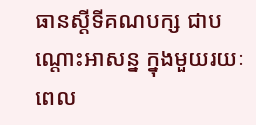ធានស្ដីទីគណបក្ស ជាបណ្ដោះអាសន្ន ក្នុងមួយរយៈពេល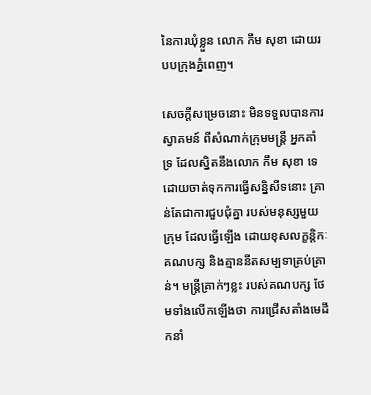នៃការឃុំខ្លួន លោក កឹម សុខា ដោយរបបក្រុងភ្នំពេញ។

សេចក្ដីសម្រេចនោះ មិនទទួលបានការស្វាគមន៍ ពីសំណាក់ក្រុមមន្ត្រី អ្នកគាំទ្រ ដែលស្និតនឹងលោក កឹម សុខា ទេ ដោយចាត់ទុកការធ្វើសន្និសីទនោះ គ្រាន់តែជាការជួបជុំគ្នា របស់មនុស្សមួយក្រុម ដែលធ្វើឡើង ដោយខុសលក្ខន្តិកៈគណបក្ស និងគ្មាននីតសម្បទាគ្រប់គ្រាន់។ មន្ត្រីគ្រាក់ៗខ្លះ របស់គណបក្ស ថែមទាំងលើកឡើងថា ការជ្រើសតាំងមេដឹកនាំ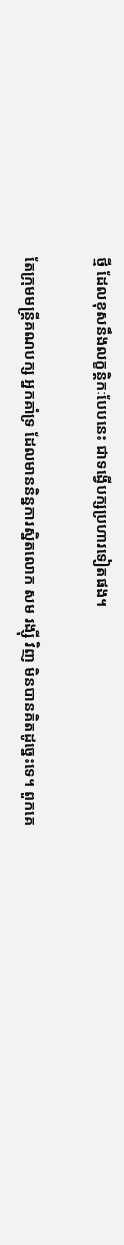ថ្មី ដែលខុសនឹងលក្ខន្តិកៈបែបនេះ ជាទង្វើបក្សប្រហារទៀតផង។

តែក្រុមមន្ត្រីគណបក្ស អ្នកគាំទ្រ ដែលមាននិន្នការស្និតលោក សម រង្ស៊ី វិញ មិនបានគិតដូច្នេះទេ។ ពួកគេ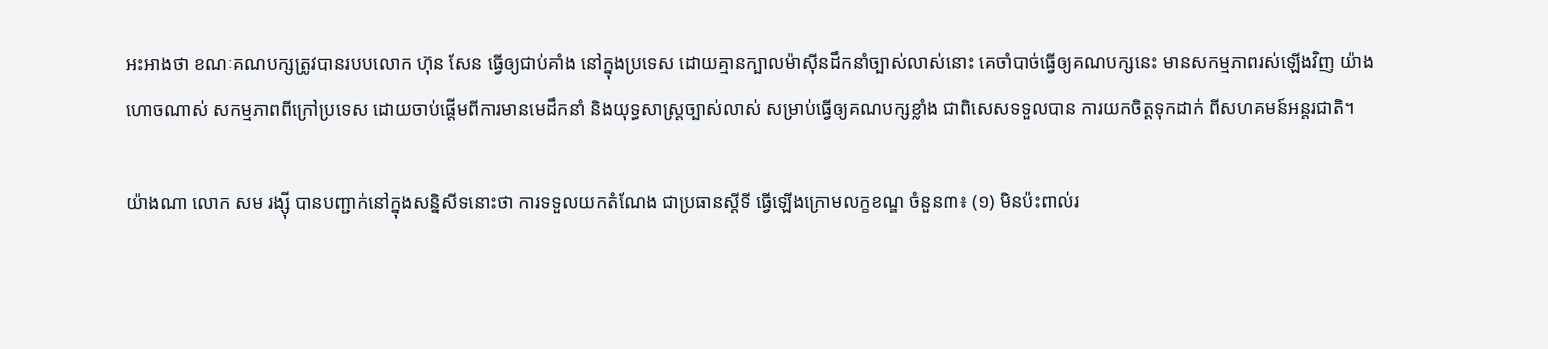អះអាងថា ខណៈគណបក្សត្រូវបានរបបលោក ហ៊ុន សែន ធ្វើឲ្យជាប់គាំង នៅក្នុងប្រទេស ដោយគ្មានក្បាលម៉ាស៊ីនដឹកនាំច្បាស់លាស់នោះ គេចាំបាច់ធ្វើឲ្យគណបក្សនេះ មានសកម្មភាពរស់ឡើងវិញ យ៉ាងហោចណាស់ សកម្មភាពពីក្រៅប្រទេស ដោយចាប់ផ្ដើមពីការមានមេដឹកនាំ និងយុទ្ធសាស្ត្រច្បាស់លាស់ សម្រាប់ធ្វើឲ្យគណបក្សខ្លាំង ជាពិសេសទទួលបាន ការយកចិត្តទុកដាក់ ពីសហគមន៍អន្តរជាតិ។

យ៉ាងណា លោក សម រង្ស៊ី បានបញ្ជាក់នៅក្នុងសន្និសីទនោះថា ការទទួលយកតំណែង ជាប្រធានស្ដីទី ធ្វើឡើងក្រោមលក្ខខណ្ឌ ចំនួន៣៖ (១) មិនប៉ះពាល់រ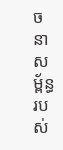ចនាសម្ព័ន្ធ របស់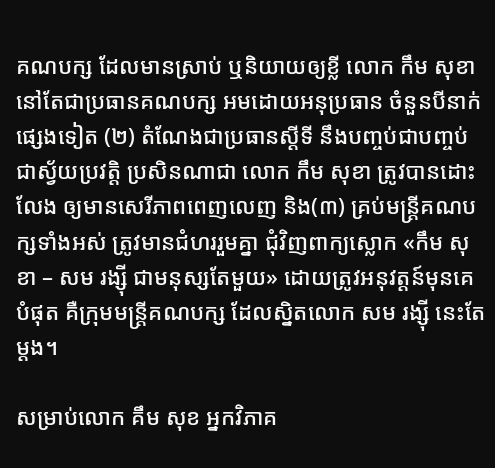គណបក្ស ដែលមានស្រាប់ ឬនិយាយឲ្យខ្លី លោក កឹម សុខា នៅតែជាប្រធានគណបក្ស អមដោយអនុប្រធាន ចំនួនបីនាក់ផ្សេងទៀត (២) តំណែងជាប្រធានស្ដីទី នឹងបញ្ចប់ជាបញ្ចប់ជាស្វ័យប្រវត្តិ ប្រសិនណាជា លោក កឹម សុខា ត្រូវបានដោះលែង ឲ្យមានសេរីភាពពេញលេញ និង(៣) គ្រប់មន្ត្រីគណបក្សទាំងអស់ ត្រូវមានជំហររួមគ្នា ជុំវិញពាក្យស្លោក «កឹម សុខា – សម រង្ស៊ី ជាមនុស្សតែមួយ» ដោយត្រូវអនុវត្តន៍មុនគេបំផុត គឺក្រុមមន្ត្រីគណបក្ស ដែលស្និតលោក សម រង្ស៊ី នេះតែម្ដង។

សម្រាប់លោក គឹម សុខ អ្នកវិភាគ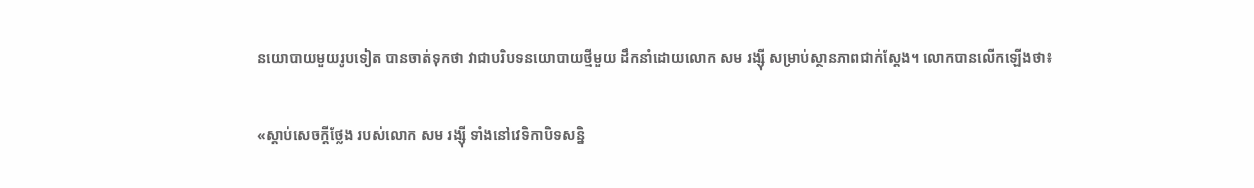នយោបាយមួយរូបទៀត បានចាត់ទុកថា វាជាបរិបទនយោបាយថ្មីមួយ ដឹកនាំដោយលោក សម រង្ស៊ី សម្រាប់ស្ថានភាពជាក់ស្ដែង។ លោកបានលើកឡើងថា៖

«ស្តាប់សេចក្តីថ្លែង របស់លោក សម រង្ស៊ី ទាំងនៅវេទិកាបិទសន្និ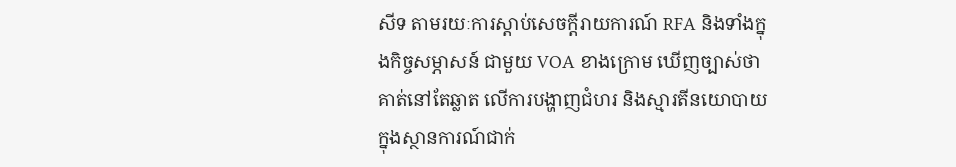សីទ តាមរយៈការស្តាប់សេចក្តីរាយការណ៍ RFA និងទាំងក្នុងកិច្ចសម្ភាសន៍ ជាមួយ VOA ខាងក្រោម ឃើញច្បាស់ថា គាត់នៅតែឆ្លាត លើការបង្ហាញជំហរ និងស្មារតីនយោបាយ ក្នុងស្ថានការណ៍ជាក់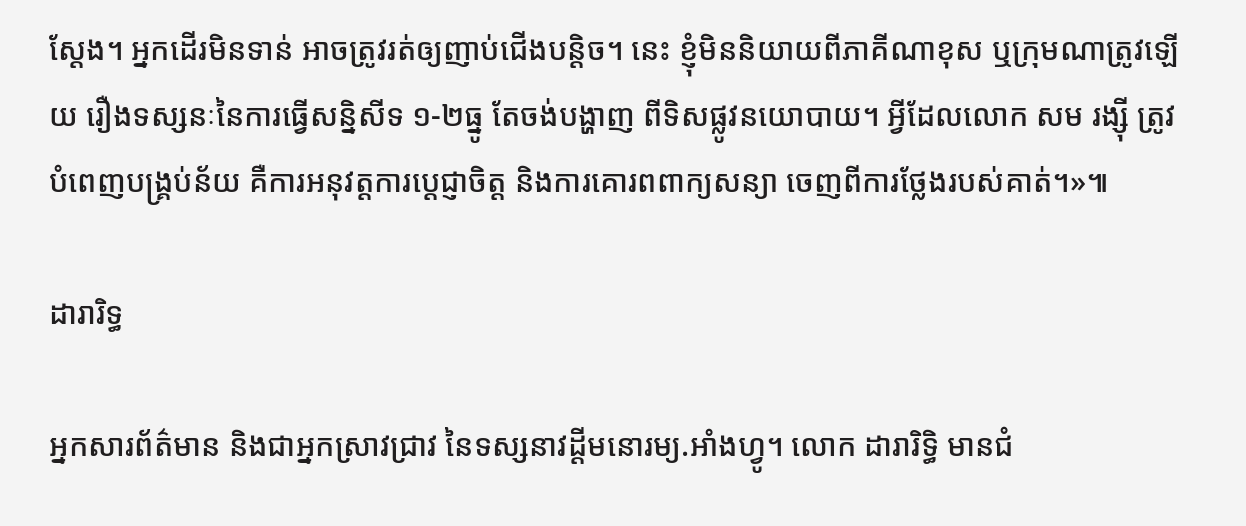ស្តែង។ អ្នកដើរមិនទាន់ អាចត្រូវរត់ឲ្យញាប់ជើងបន្តិច។ នេះ ខ្ញុំមិននិយាយពីភាគីណាខុស ឬក្រុមណាត្រូវឡើយ រឿងទស្សនៈនៃការធ្វើសន្និសីទ ១-២ធ្នូ តែចង់បង្ហាញ ពីទិសផ្លូវនយោបាយ។ អ្វីដែលលោក សម រង្ស៊ី ត្រូវបំពេញបង្គ្រប់ន័យ គឺការអនុវត្តការប្តេជ្ញាចិត្ត និងការគោរពពាក្យសន្យា ចេញពីការថ្លែងរបស់គាត់។»៕

ដារារិទ្ធ

អ្នកសារព័ត៌មាន និងជាអ្នកស្រាវជ្រាវ នៃទស្សនាវដ្ដីមនោរម្យ.អាំងហ្វូ។ លោក ដារារិទ្ធិ មានជំ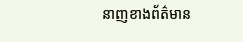នាញខាងព័ត៌មាន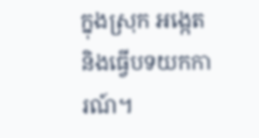ក្នុងស្រុក អង្កេត និងធ្វើបទយកការណ៍។